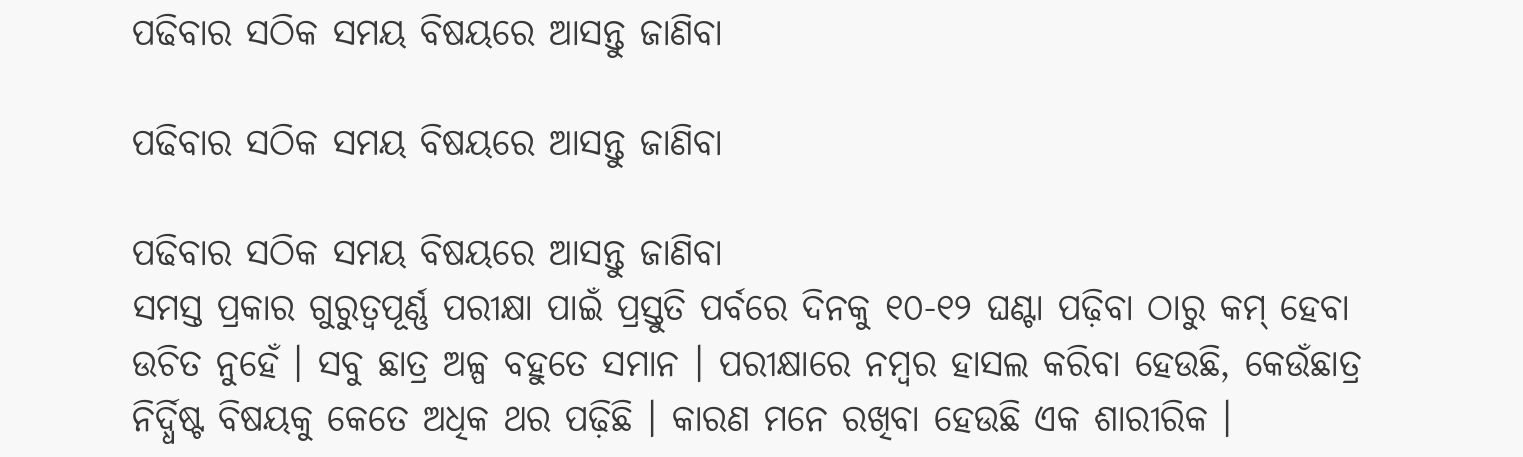ପଢିବାର ସଠିକ ସମୟ ବିଷୟରେ ଆସନ୍ତୁ ଜାଣିବା

ପଢିବାର ସଠିକ ସମୟ ବିଷୟରେ ଆସନ୍ତୁ ଜାଣିବା

ପଢିବାର ସଠିକ ସମୟ ବିଷୟରେ ଆସନ୍ତୁ ଜାଣିବା
ସମସ୍ତ ପ୍ରକାର ଗୁରୁତ୍ୱପୂର୍ଣ୍ଣ ପରୀକ୍ଷା ପାଇଁ ପ୍ରସ୍ତୁତି ପର୍ବରେ ଦିନକୁ ୧୦-୧୨ ଘଣ୍ଟା ପଢ଼ିବା ଠାରୁ କମ୍ ହେବା ଉଚିତ ନୁହେଁ । ସବୁ ଛାତ୍ର ଅଳ୍ପ ବହୁତେ ସମାନ । ପରୀକ୍ଷାରେ ନମ୍ବର ହାସଲ କରିବା ହେଉଛି, କେଉଁଛାତ୍ର ନିର୍ଦ୍ଧିଷ୍ଟ ବିଷୟକୁ କେତେ ଅଧିକ ଥର ପଢ଼ିଛି । କାରଣ ମନେ ରଖିବା ହେଉଛି ଏକ ଶାରୀରିକ ।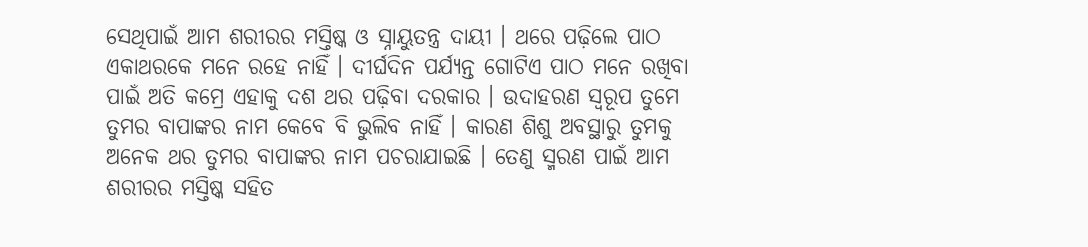ସେଥିପାଇଁ ଆମ ଶରୀରର ମସ୍ତିଷ୍କ ଓ ସ୍ନାୟୁତନ୍ତ୍ର ଦାୟୀ । ଥରେ ପଢ଼ିଲେ ପାଠ ଏକାଥରକେ ମନେ ରହେ ନାହିଁ । ଦୀର୍ଘଦିନ ପର୍ଯ୍ୟନ୍ତ ଗୋଟିଏ ପାଠ ମନେ ରଖିବା ପାଇଁ ଅତି କମ୍ରେ ଏହାକୁ ଦଶ ଥର ପଢ଼ିବା ଦରକାର । ଉଦାହରଣ ସ୍ୱରୂପ ତୁମେ ତୁମର ବାପାଙ୍କର ନାମ କେବେ ବି ଭୁଲିବ ନାହିଁ । କାରଣ ଶିଶୁ ଅବସ୍ଥାରୁ ତୁମକୁ ଅନେକ ଥର ତୁମର ବାପାଙ୍କର ନାମ ପଚରାଯାଇଛି । ତେଣୁ ସ୍ମରଣ ପାଇଁ ଆମ ଶରୀରର ମସ୍ତିଷ୍କ ସହିତ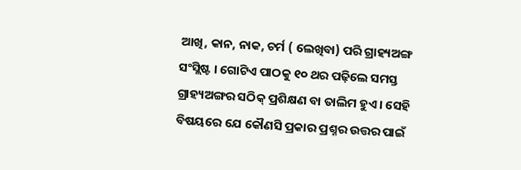ଆଖି, କାନ, ନାକ, ଚର୍ମ ( ଲେଖିବା) ପରି ଗ୍ରାହ୍ୟଅଙ୍ଗ ସଂସ୍ଲିଷ୍ଟ । ଗୋଟିଏ ପାଠକୁ ୧୦ ଥର ପଢ଼ିଲେ ସମସ୍ତ ଗ୍ରାହ୍ୟଅଙ୍ଗର ସଠିକ୍ ପ୍ରଶିକ୍ଷଣ ବା ତାଲିମ ହୁଏ । ସେହି ବିଷୟରେ ଯେ କୌଣସି ପ୍ରକାର ପ୍ରଶ୍ନର ଉତ୍ତର ପାଇଁ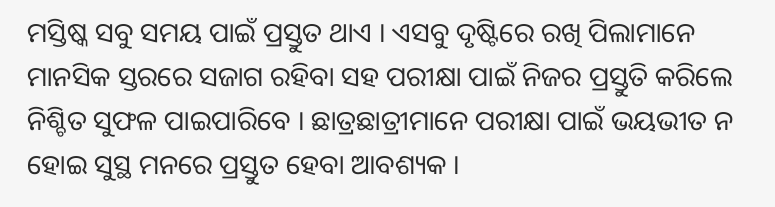ମସ୍ତିଷ୍କ ସବୁ ସମୟ ପାଇଁ ପ୍ରସ୍ତୁତ ଥାଏ । ଏସବୁ ଦୃଷ୍ଟିରେ ରଖି ପିଲାମାନେ ମାନସିକ ସ୍ତରରେ ସଜାଗ ରହିବା ସହ ପରୀକ୍ଷା ପାଇଁ ନିଜର ପ୍ରସ୍ତୁତି କରିଲେ ନିଶ୍ଚିତ ସୁଫଳ ପାଇପାରିବେ । ଛାତ୍ରଛାତ୍ରୀମାନେ ପରୀକ୍ଷା ପାଇଁ ଭୟଭୀତ ନ ହୋଇ ସୁସ୍ଥ ମନରେ ପ୍ରସ୍ତୁତ ହେବା ଆବଶ୍ୟକ ।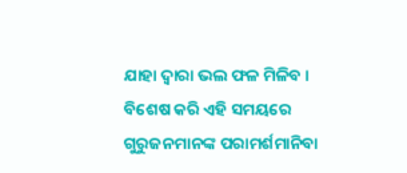ଯାହା ଦ୍ୱାରା ଭଲ ଫଳ ମିଳିବ । ବିଶେଷ କରି ଏହି ସମୟରେ ଗୁରୁଜନମାନଙ୍କ ପରାମର୍ଶମାନିବା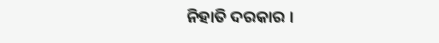ନିହାତି ଦରକାର ।